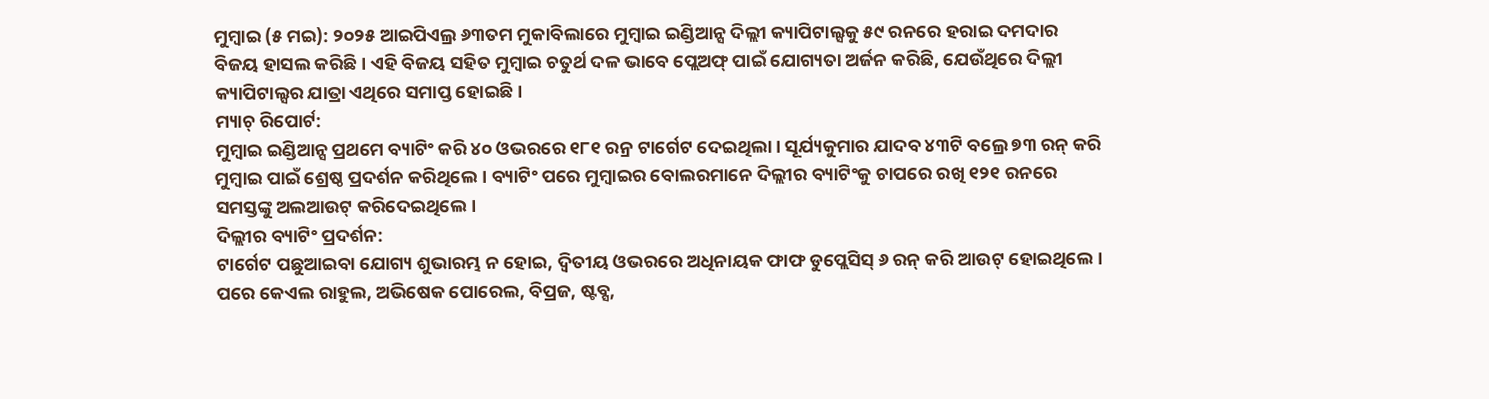ମୁମ୍ବାଇ (୫ ମଇ): ୨୦୨୫ ଆଇପିଏଲ୍ର ୬୩ତମ ମୁକାବିଲାରେ ମୁମ୍ବାଇ ଇଣ୍ଡିଆନ୍ସ ଦିଲ୍ଲୀ କ୍ୟାପିଟାଲ୍ସକୁ ୫୯ ରନରେ ହରାଇ ଦମଦାର ବିଜୟ ହାସଲ କରିଛି। ଏହି ବିଜୟ ସହିତ ମୁମ୍ବାଇ ଚତୁର୍ଥ ଦଳ ଭାବେ ପ୍ଲେଅଫ୍ ପାଇଁ ଯୋଗ୍ୟତା ଅର୍ଜନ କରିଛି, ଯେଉଁଥିରେ ଦିଲ୍ଲୀ କ୍ୟାପିଟାଲ୍ସର ଯାତ୍ରା ଏଥିରେ ସମାପ୍ତ ହୋଇଛି।
ମ୍ୟାଚ୍ ରିପୋର୍ଟ:
ମୁମ୍ବାଇ ଇଣ୍ଡିଆନ୍ସ ପ୍ରଥମେ ବ୍ୟାଟିଂ କରି ୪୦ ଓଭରରେ ୧୮୧ ରନ୍ର ଟାର୍ଗେଟ ଦେଇଥିଲା। ସୂର୍ଯ୍ୟକୁମାର ଯାଦବ ୪୩ଟି ବଲ୍ରେ ୭୩ ରନ୍ କରି ମୁମ୍ବାଇ ପାଇଁ ଶ୍ରେଷ୍ଠ ପ୍ରଦର୍ଶନ କରିଥିଲେ। ବ୍ୟାଟିଂ ପରେ ମୁମ୍ବାଇର ବୋଲରମାନେ ଦିଲ୍ଲୀର ବ୍ୟାଟିଂକୁ ଚାପରେ ରଖି ୧୨୧ ରନରେ ସମସ୍ତଙ୍କୁ ଅଲଆଉଟ୍ କରିଦେଇଥିଲେ।
ଦିଲ୍ଲୀର ବ୍ୟାଟିଂ ପ୍ରଦର୍ଶନ:
ଟାର୍ଗେଟ ପଛୁଆଇବା ଯୋଗ୍ୟ ଶୁଭାରମ୍ଭ ନ ହୋଇ, ଦ୍ୱିତୀୟ ଓଭରରେ ଅଧିନାୟକ ଫାଫ ଡୁପ୍ଲେସିସ୍ ୬ ରନ୍ କରି ଆଉଟ୍ ହୋଇଥିଲେ। ପରେ କେଏଲ ରାହୁଲ, ଅଭିଷେକ ପୋରେଲ, ବିପ୍ରଜ, ଷ୍ଟବ୍ସ,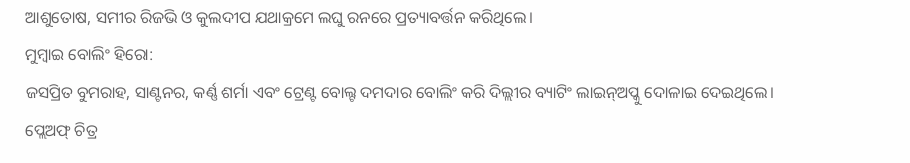ଆଶୁତୋଷ, ସମୀର ରିଜଭି ଓ କୁଲଦୀପ ଯଥାକ୍ରମେ ଲଘୁ ରନରେ ପ୍ରତ୍ୟାବର୍ତ୍ତନ କରିଥିଲେ।
ମୁମ୍ବାଇ ବୋଲିଂ ହିରୋ:
ଜସପ୍ରିତ ବୁମରାହ, ସାଣ୍ଟନର, କର୍ଣ୍ଣ ଶର୍ମା ଏବଂ ଟ୍ରେଣ୍ଟ ବୋଲ୍ଟ ଦମଦାର ବୋଲିଂ କରି ଦିଲ୍ଲୀର ବ୍ୟାଟିଂ ଲାଇନ୍ଅପ୍କୁ ଦୋଳାଇ ଦେଇଥିଲେ।
ପ୍ଲେଅଫ୍ ଚିତ୍ର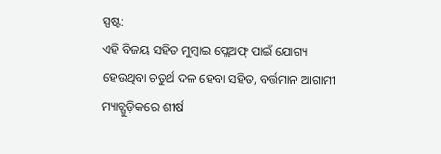ସ୍ପଷ୍ଟ:
ଏହି ବିଜୟ ସହିତ ମୁମ୍ବାଇ ପ୍ଲେଅଫ୍ ପାଇଁ ଯୋଗ୍ୟ ହେଉଥିବା ଚତୁର୍ଥ ଦଳ ହେବା ସହିତ, ବର୍ତ୍ତମାନ ଆଗାମୀ ମ୍ୟାଚ୍ଗୁଡ଼ିକରେ ଶୀର୍ଷ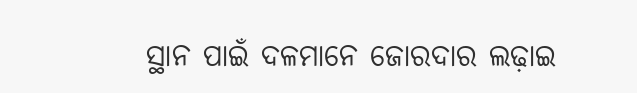ସ୍ଥାନ ପାଇଁ ଦଳମାନେ ଜୋରଦାର ଲଢ଼ାଇ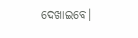ଦେଖାଇବେ।